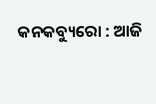କନକବ୍ୟୁରୋ : ଆଜି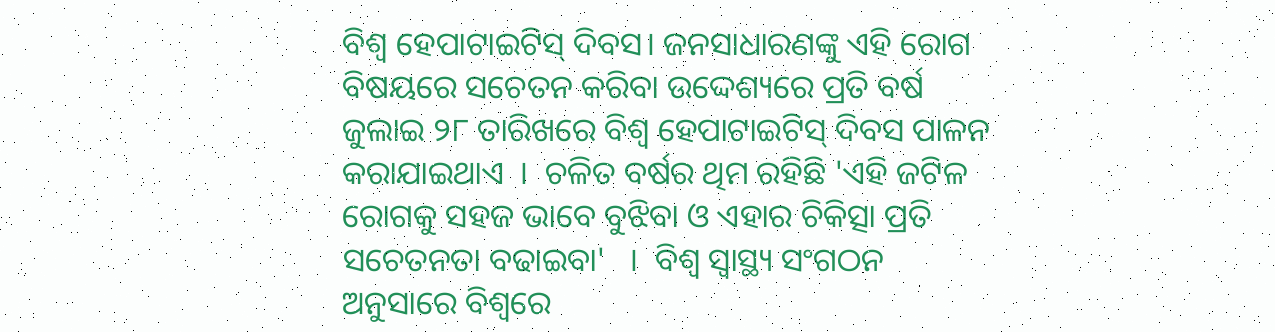ବିଶ୍ୱ ହେପାଟାଇଟିସ୍ ଦିବସ। ଜନସାଧାରଣଙ୍କୁ ଏହି ରୋଗ ବିଷୟରେ ସଚେତନ କରିବା ଉଦ୍ଦେଶ୍ୟରେ ପ୍ରତି ବର୍ଷ ଜୁଲାଇ ୨୮ ତାରିଖରେ ବିଶ୍ୱ ହେପାଟାଇଟିସ୍ ଦିବସ ପାଳନ କରାଯାଇଥାଏ  ।  ଚଳିତ ବର୍ଷର ଥିମ ରହିଛି 'ଏହି ଜଟିଳ ରୋଗକୁ ସହଜ ଭାବେ ବୁଝିବା ଓ ଏହାର ଚିକିତ୍ସା ପ୍ରତି ସଚେତନତା ବଢାଇବା'   ।  ବିଶ୍ୱ ସ୍ୱାସ୍ଥ୍ୟ ସଂଗଠନ ଅନୁସାରେ ବିଶ୍ୱରେ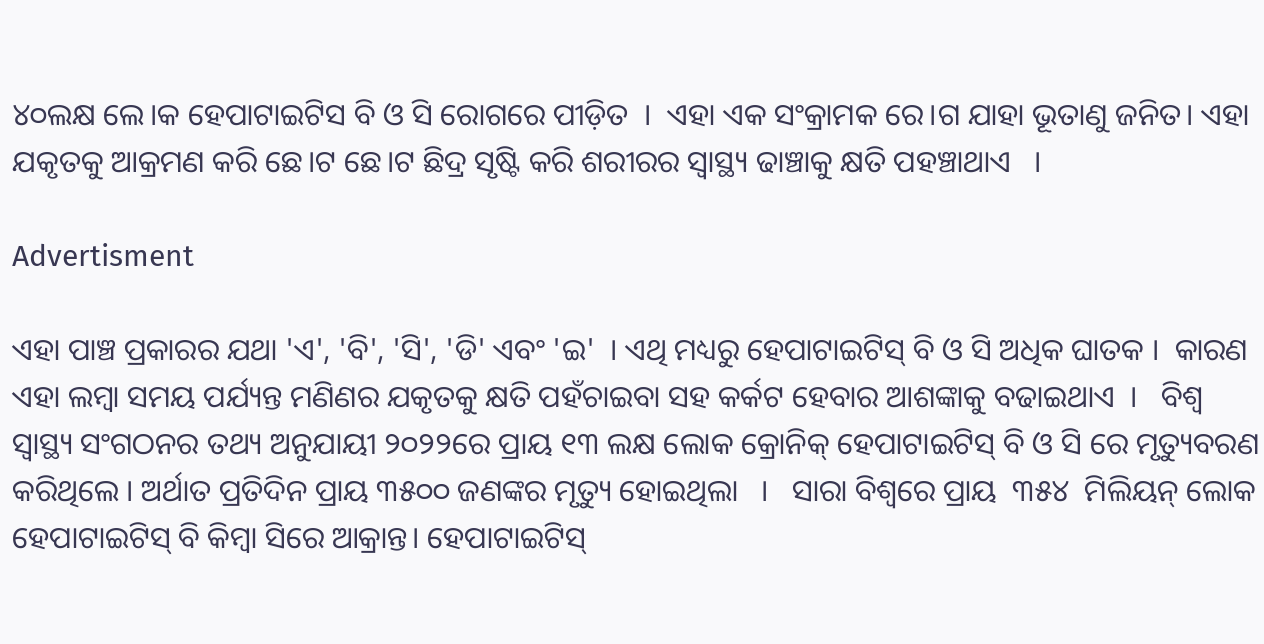୪୦ଲକ୍ଷ ଲେ।କ ହେପାଟାଇଟିସ ବି ଓ ସି ରୋଗରେ ପୀଡ଼ିତ  ।  ଏହା ଏକ ସଂକ୍ରାମକ ରେ।ଗ ଯାହା ଭୂତାଣୁ ଜନିତ। ଏହା ଯକୃତକୁ ଆକ୍ରମଣ କରି ଛେ।ଟ ଛେ।ଟ ଛିଦ୍ର ସୃଷ୍ଟି କରି ଶରୀରର ସ୍ବାସ୍ଥ୍ୟ ଢାଞ୍ଚାକୁ କ୍ଷତି ପହଞ୍ଚାଥାଏ   ।

Advertisment

ଏହା ପାଞ୍ଚ ପ୍ରକାରର ଯଥା 'ଏ', 'ବି', 'ସି', 'ଡି' ଏବଂ 'ଇ'  । ଏଥି ମଧ୍ୟରୁ ହେପାଟାଇଟିସ୍ ବି ଓ ସି ଅଧିକ ଘାତକ ।  କାରଣ ଏହା ଲମ୍ବା ସମୟ ପର୍ଯ୍ୟନ୍ତ ମଣିଣର ଯକୃତକୁ କ୍ଷତି ପହଁଚାଇବା ସହ କର୍କଟ ହେବାର ଆଶଙ୍କାକୁ ବଢାଇଥାଏ  ।   ବିଶ୍ୱ ସ୍ୱାସ୍ଥ୍ୟ ସଂଗଠନର ତଥ୍ୟ ଅନୁଯାୟୀ ୨୦୨୨ରେ ପ୍ରାୟ ୧୩ ଲକ୍ଷ ଲୋକ କ୍ରୋନିକ୍ ହେପାଟାଇଟିସ୍ ବି ଓ ସି ରେ ମୃତ୍ୟୁବରଣ କରିଥିଲେ । ଅର୍ଥାତ ପ୍ରତିଦିନ ପ୍ରାୟ ୩୫୦୦ ଜଣଙ୍କର ମୃତ୍ୟୁ ହୋଇଥିଲା   ।   ସାରା ବିଶ୍ୱରେ ପ୍ରାୟ  ୩୫୪  ମିଲିୟନ୍ ଲୋକ ହେପାଟାଇଟିସ୍ ବି କିମ୍ବା ସିରେ ଆକ୍ରାନ୍ତ। ହେପାଟାଇଟିସ୍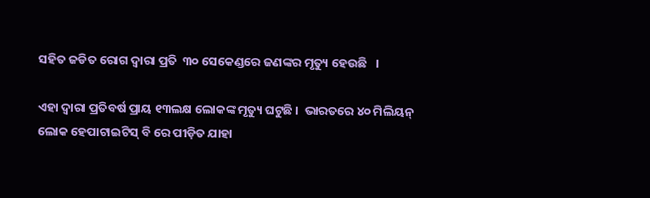ସହିତ ଜଡିତ ରୋଗ ଦ୍ୱାରା ପ୍ରତି  ୩୦ ସେକେଣ୍ଡରେ ଜଣଙ୍କର ମୃତ୍ୟୁ ହେଉଛି   ।

ଏହା ଦ୍ୱାରା ପ୍ରତିବର୍ଷ ପ୍ରାୟ ୧୩ଲକ୍ଷ ଲୋକଙ୍କ ମୃତ୍ୟୁ ଘଟୁଛି ।  ଭାରତରେ ୪୦ ମିଲିୟନ୍ ଲୋକ ହେପାଟାଇଟିସ୍ ବି ରେ ପୀଡ଼ିତ ଯାହା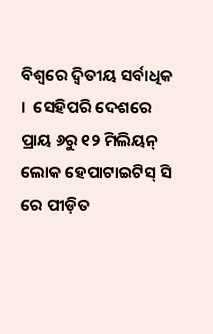ବିଶ୍ୱରେ ଦ୍ୱିତୀୟ ସର୍ବାଧିକ  ।  ସେହିପରି ଦେଶରେ ପ୍ରାୟ ୬ରୁ ୧୨ ମିଲିୟନ୍ ଲୋକ ହେପାଟାଇଟିସ୍ ସି ରେ ପୀଡ଼ିତ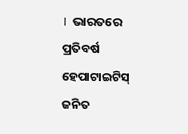।  ଭାରତରେ ପ୍ରତିବର୍ଷ ହେପାଟାଇଟିସ୍ ଜନିତ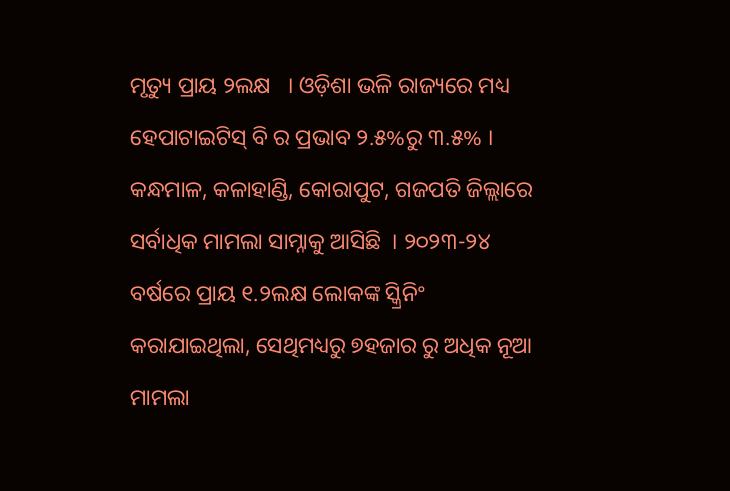ମୃତ୍ୟୁ ପ୍ରାୟ ୨ଲକ୍ଷ   । ଓଡ଼ିଶା ଭଳି ରାଜ୍ୟରେ ମଧ୍ୟ ହେପାଟାଇଟିସ୍ ବି ର ପ୍ରଭାବ ୨.୫%ରୁ ୩.୫% ।  କନ୍ଧମାଳ, କଳାହାଣ୍ଡି, କୋରାପୁଟ, ଗଜପତି ଜିଲ୍ଲାରେ ସର୍ବାଧିକ ମାମଲା ସାମ୍ନାକୁ ଆସିଛି  । ୨୦୨୩-୨୪ ବର୍ଷରେ ପ୍ରାୟ ୧.୨ଲକ୍ଷ ଲୋକଙ୍କ ସ୍କ୍ରିନିଂ କରାଯାଇଥିଲା, ସେଥିମଧ୍ୟରୁ ୭ହଜାର ରୁ ଅଧିକ ନୂଆ ମାମଲା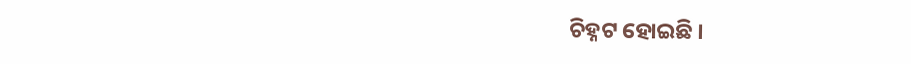ଚିହ୍ନଟ ହୋଇଛି ।